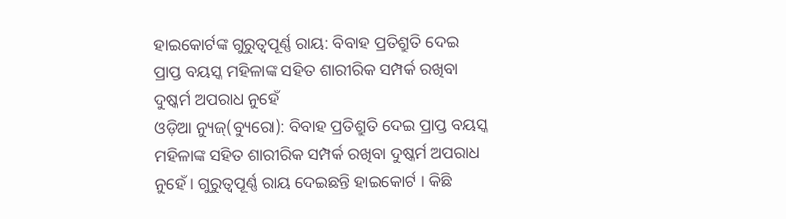ହାଇକୋର୍ଟଙ୍କ ଗୁରୁତ୍ୱପୂର୍ଣ୍ଣ ରାୟ: ବିବାହ ପ୍ରତିଶ୍ରୁତି ଦେଇ ପ୍ରାପ୍ତ ବୟସ୍କ ମହିଳାଙ୍କ ସହିତ ଶାରୀରିକ ସମ୍ପର୍କ ରଖିବା ଦୁଷ୍କର୍ମ ଅପରାଧ ନୁହେଁ
ଓଡ଼ିଆ ନ୍ୟୁଜ୍(ବ୍ୟୁରୋ): ବିବାହ ପ୍ରତିଶ୍ରୁତି ଦେଇ ପ୍ରାପ୍ତ ବୟସ୍କ ମହିଳାଙ୍କ ସହିତ ଶାରୀରିକ ସମ୍ପର୍କ ରଖିବା ଦୁଷ୍କର୍ମ ଅପରାଧ ନୁହେଁ । ଗୁରୁତ୍ୱପୂର୍ଣ୍ଣ ରାୟ ଦେଇଛନ୍ତି ହାଇକୋର୍ଟ । କିଛି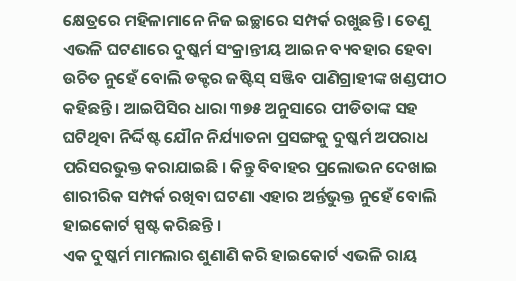କ୍ଷେତ୍ରରେ ମହିଳାମାନେ ନିଜ ଇଚ୍ଛାରେ ସମ୍ପର୍କ ରଖୁଛନ୍ତି । ତେଣୁ ଏଭଳି ଘଟଣାରେ ଦୁଷ୍କର୍ମ ସଂକ୍ରାନ୍ତୀୟ ଆଇନ ବ୍ୟବହାର ହେବା ଉଚିତ ନୁହେଁ ବୋଲି ଡକ୍ଟର ଜଷ୍ଟିସ୍ ସଞ୍ଜିବ ପାଣିଗ୍ରାହୀଙ୍କ ଖଣ୍ଡପୀଠ କହିଛନ୍ତି । ଆଇପିସିର ଧାରା ୩୭୫ ଅନୁସାରେ ପୀଡିତାଙ୍କ ସହ ଘଟିଥିବା ନିର୍ଦ୍ଦିଷ୍ଟ ଯୌନ ନିର୍ଯ୍ୟାତନା ପ୍ରସଙ୍ଗକୁ ଦୁଷ୍କର୍ମ ଅପରାଧ ପରିସରଭୁକ୍ତ କରାଯାଇଛି । କିନ୍ତୁ ବିବାହର ପ୍ରଲୋଭନ ଦେଖାଇ ଶାରୀରିକ ସମ୍ପର୍କ ରଖିବା ଘଟଣା ଏହାର ଅର୍ନ୍ତଭୁକ୍ତ ନୁହେଁ ବୋଲି ହାଇକୋର୍ଟ ସ୍ପଷ୍ଟ କରିଛନ୍ତି ।
ଏକ ଦୁଷ୍କର୍ମ ମାମଲାର ଶୁଣାଣି କରି ହାଇକୋର୍ଟ ଏଭଳି ରାୟ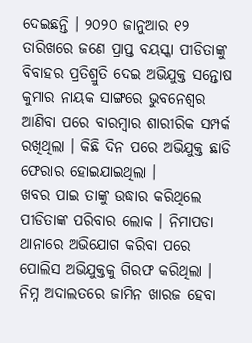ଦେଇଛନ୍ତି । ୨୦୨୦ ଜାନୁଆର ୧୨ ତାରିଖରେ ଜଣେ ପ୍ରାପ୍ତ ବୟସ୍କା ପୀଡିତାଙ୍କୁ ବିବାହର ପ୍ରତିଶ୍ରୁତି ଦେଇ ଅଭିଯୁକ୍ତ ସନ୍ତୋଷ କୁମାର ନାୟକ ସାଙ୍ଗରେ ଭୁବନେଶ୍ୱର ଆଣିବା ପରେ ବାରମ୍ବାର ଶାରୀରିକ ସମ୍ପର୍କ ରଖିଥିଲା । କିଛି ଦିନ ପରେ ଅଭିଯୁକ୍ତ ଛାଡି ଫେରାର ହୋଇଯାଇଥିଲା ।
ଖବର ପାଇ ତାଙ୍କୁ ଉଦ୍ଧାର କରିଥିଲେ ପୀଡିତାଙ୍କ ପରିବାର ଲୋକ । ନିମାପଡା ଥାନାରେ ଅଭିଯୋଗ କରିବା ପରେ ପୋଲିସ ଅଭିଯୁକ୍ତକୁ ଗିରଫ କରିଥିଲା । ନିମ୍ନ ଅଦାଲତରେ ଜାମିନ ଖାରଜ ହେବା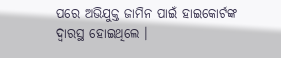ପରେ ଅଭିଯୁକ୍ତ ଜାମିନ ପାଇଁ ହାଇକୋର୍ଟଙ୍କ ଦ୍ୱାରସ୍ଥ ହୋଇଥିଲେ ।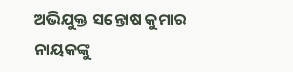ଅଭିଯୁକ୍ତ ସନ୍ତୋଷ କୁମାର ନାୟକଙ୍କୁ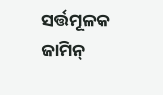ସର୍ତ୍ତମୂଳକ ଜାମିନ୍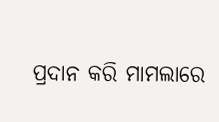ପ୍ରଦାନ କରି ମାମଲାରେ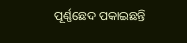ପୂର୍ଣ୍ଣଛେଦ ପକାଇଛନ୍ତି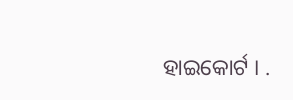ହାଇକୋର୍ଟ । .